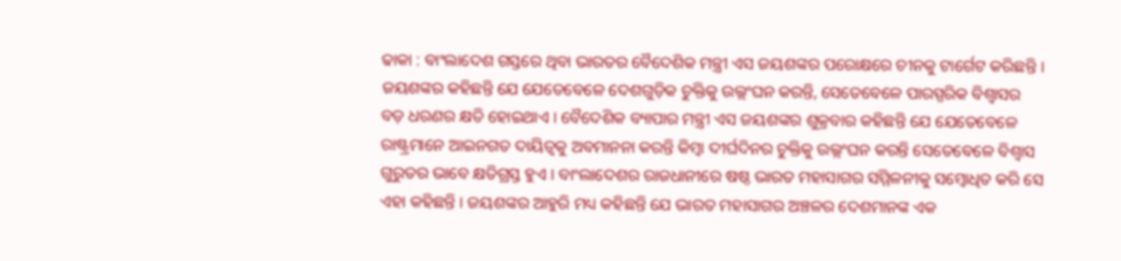ଢାକା : ବାଂଲାଦେଶ ଗସ୍ତରେ ଥିବା ଭାରତର ବୈଦେଶିକ ମନ୍ତ୍ରୀ ଏସ ଜୟଶଙ୍କର ପରୋକ୍ଷରେ ଚୀନକୁ ଟାର୍ଗେଟ କରିଛନ୍ତି । ଜୟଶଙ୍କର କହିଛନ୍ତି ଯେ ଯେତେବେଳେ ଦେଶଗୁଡ଼ିକ ଚୁକ୍ତିକୁ ଉଲ୍ଲଂଘନ କରନ୍ତି, ସେତେବେଳେ ପାରସ୍ପରିକ ବିଶ୍ୱାସର ବଡ଼ ଧରଣର କ୍ଷତି ହୋଇଥାଏ । ବୈଦେଶିକ ବ୍ୟାପାର ମନ୍ତ୍ରୀ ଏସ ଜୟଶଙ୍କର ଶୁକ୍ରବାର କହିଛନ୍ତି ଯେ ଯେତେବେଳେ ରାଷ୍ଟ୍ରମାନେ ଆଇନଗତ ଦାୟିତ୍ୱକୁ ଅବମାନନା କରନ୍ତି କିମ୍ବା ଦୀର୍ଘଦିନର ଚୁକ୍ତିକୁ ଉଲ୍ଲଂଘନ କରନ୍ତି ସେତେବେଳେ ବିଶ୍ୱାସ ଗୁରୁତର ଭାବେ କ୍ଷତିଗ୍ରସ୍ତ ହୁଏ । ବାଂଲାଦେଶର ରାଜଧାନୀରେ ଷଷ୍ଠ ଭାରତ ମହାସାଗର ସମ୍ମିଳନୀକୁ ସମ୍ବୋଧିତ କରି ସେ ଏହା କହିଛନ୍ତି । ଜୟଶଙ୍କର ଆହୁରି ମଧ୍ୟ କହିଛନ୍ତି ଯେ ଭାରତ ମହାସାଗର ଅଞ୍ଚଳର ଦେଶମାନଙ୍କ ଏକ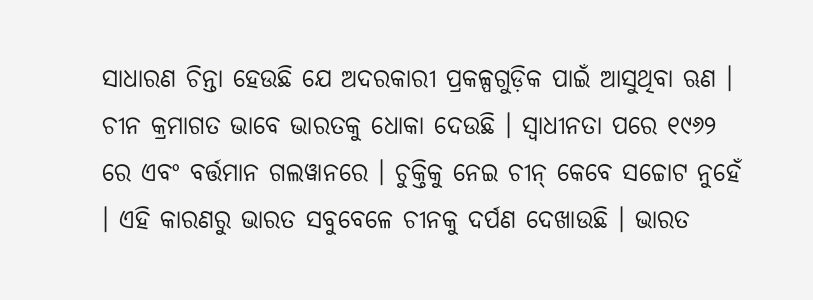ସାଧାରଣ ଚିନ୍ତା ହେଉଛି ଯେ ଅଦରକାରୀ ପ୍ରକଳ୍ପଗୁଡ଼ିକ ପାଇଁ ଆସୁଥିବା ଋଣ । ଚୀନ କ୍ରମାଗତ ଭାବେ ଭାରତକୁ ଧୋକା ଦେଉଛି । ସ୍ୱାଧୀନତା ପରେ ୧୯୬୨ ରେ ଏବଂ ବର୍ତ୍ତମାନ ଗଲୱାନରେ । ଚୁକ୍ତିକୁ ନେଇ ଚୀନ୍ କେବେ ସଚ୍ଚୋଟ ନୁହେଁ । ଏହି କାରଣରୁ ଭାରତ ସବୁବେଳେ ଚୀନକୁ ଦର୍ପଣ ଦେଖାଉଛି । ଭାରତ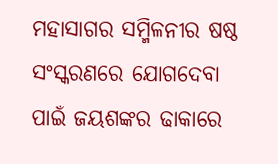ମହାସାଗର ସମ୍ମିଳନୀର ଷଷ୍ଠ ସଂସ୍କରଣରେ ଯୋଗଦେବା ପାଇଁ ଜୟଶଙ୍କର ଢାକାରେ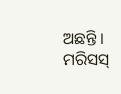ଅଛନ୍ତି । ମରିସସ୍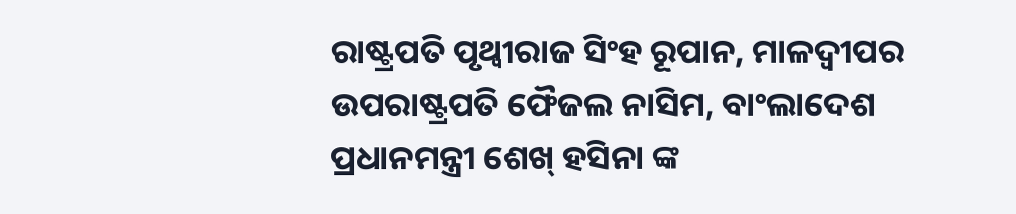ରାଷ୍ଟ୍ରପତି ପୃଥ୍ୱୀରାଜ ସିଂହ ରୂପାନ, ମାଳଦ୍ୱୀପର ଉପରାଷ୍ଟ୍ରପତି ଫୈଜଲ ନାସିମ, ବାଂଲାଦେଶ ପ୍ରଧାନମନ୍ତ୍ରୀ ଶେଖ୍ ହସିନା ଙ୍କ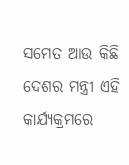ସମେତ ଆଉ କିଛି ଦେଶର ମନ୍ତ୍ରୀ ଏହି କାର୍ଯ୍ୟକ୍ରମରେ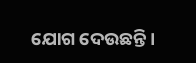ଯୋଗ ଦେଉଛନ୍ତି ।